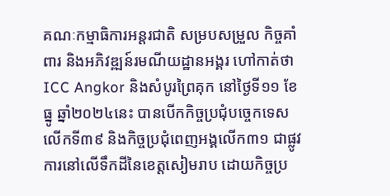គណៈកម្មាធិការអន្តរជាតិ សម្របសម្រួល កិច្ចគាំពារ និងអភិវឌ្ឍន៍រមណីយដ្ឋានអង្គរ ហៅកាត់ថា ICC Angkor និងសំបូរព្រៃគុក នៅថ្ងៃទី១១ ខែធ្នូ ឆ្នាំ២០២៤នេះ បានបើកកិច្ចប្រជុំបច្ចេកទេសលើកទី៣៩ និងកិច្ចប្រជុំពេញអង្គលើក៣១ ជាផ្លូវការនៅលើទឹកដីនៃខេត្តសៀមរាប ដោយកិច្ចប្រ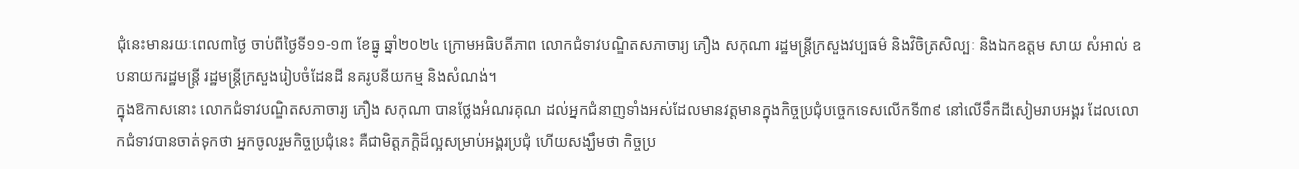ជុំនេះមានរយៈពេល៣ថ្ងៃ ចាប់ពីថ្ងៃទី១១-១៣ ខែធ្នូ ឆ្នាំ២០២៤ ក្រោមអធិបតីភាព លោកជំទាវបណ្ឌិតសភាចារ្យ ភឿង សកុណា រដ្ឋមន្ត្រីក្រសួងវប្បធម៌ និងវិចិត្រសិល្បៈ និងឯកឧត្ដម សាយ សំអាល់ ឧបនាយករដ្ឋមន្ដ្រី រដ្ឋមន្ត្រីក្រសួងរៀបចំដែនដី នគរូបនីយកម្ម និងសំណង់។
ក្នុងឱកាសនោះ លោកជំទាវបណ្ឌិតសភាចារ្យ ភឿង សកុណា បានថ្លែងអំណរគុណ ដល់អ្នកជំនាញទាំងអស់ដែលមានវត្ដមានក្នុងកិច្ចប្រជុំបច្ចេកទេសលើកទី៣៩ នៅលើទឹកដីសៀមរាបអង្គរ ដែលលោកជំទាវបានចាត់ទុកថា អ្នកចូលរួមកិច្ចប្រជុំនេះ គឺជាមិត្ដភក្ដិដ៏ល្អសម្រាប់អង្គរប្រជុំ ហើយសង្ឃឹមថា កិច្ចប្រ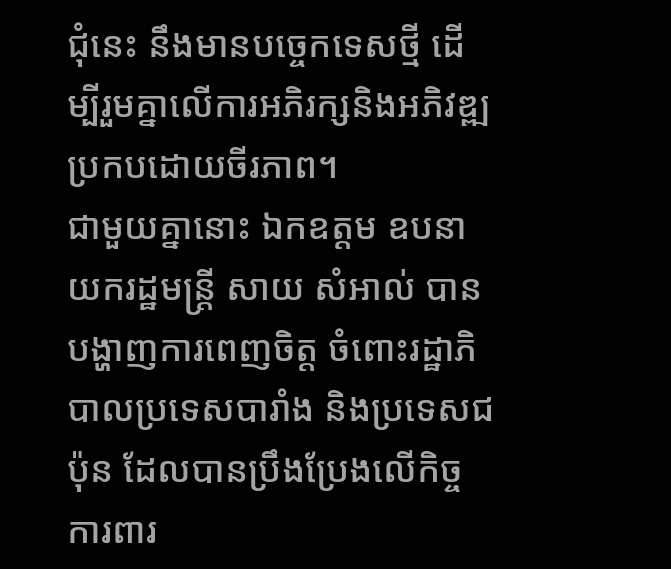ជុំនេះ នឹងមានបច្ចេកទេសថ្មី ដើម្បីរួមគ្នាលើការអភិរក្សនិងអភិវឌ្ឍប្រកបដោយចីរភាព។
ជាមួយគ្នានោះ ឯកឧត្ដម ឧបនាយករដ្ឋមន្ដ្រី សាយ សំអាល់ បានបង្ហាញការពេញចិត្ត ចំពោះរដ្ឋាភិបាលប្រទេសបារាំង និងប្រទេសជប៉ុន ដែលបានប្រឹងប្រែងលើកិច្ចការពារ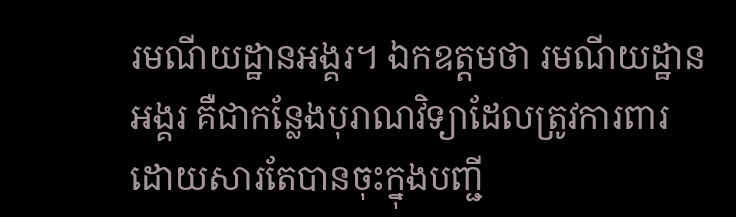រមណីយដ្ឋានអង្គរ។ ឯកឧត្ដមថា រមណីយដ្ឋានអង្គរ គឺជាកន្លែងបុរាណវិទ្យាដែលត្រូវការពារ ដោយសារតែបានចុះក្នុងបញ្ជី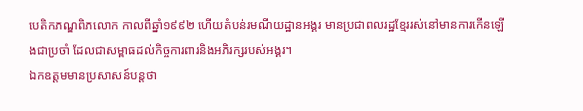បេតិកភណ្ឌពិភលោក កាលពីឆ្នាំ១៩៩២ ហើយតំបន់រមណីយដ្ឋានអង្គរ មានប្រជាពលរដ្ឋខ្មែររស់នៅមានការកើនឡើងជាប្រចាំ ដែលជាសម្ពាធដល់កិច្ចការពារនិងអភិរក្សរបស់អង្គរ។
ឯកឧត្ដមមានប្រសាសន៍បន្ដថា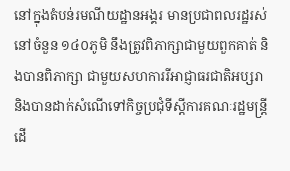នៅក្នុងតំបន់រមណីយដ្ឋានអង្គរ មានប្រជាពលរដ្ឋរស់នៅចំនួន ១៤០ភូមិ នឹងត្រូវពិភាក្សាជាមួយពួកគាត់ និងបានពិភាក្សា ជាមួយសហការរីអាជ្ញាធរជាតិអប្សរា និងបានដាក់សំណើទៅកិច្ចប្រជុំទីស្ដីការគណៈរដ្ឋមន្ដ្រី ដើ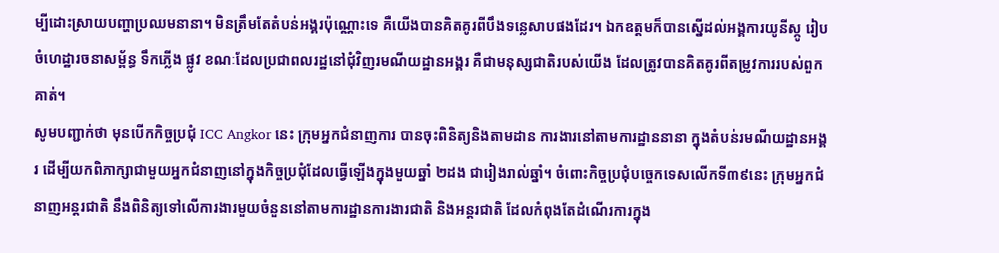ម្បីដោះស្រាយបញ្ហាប្រឈមនានា។ មិនត្រឹមតែតំបន់អង្គរប៉ុណ្ណោះទេ គឺយើងបានគិតគូរពីបឹងទន្លេសាបផងដែរ។ ឯកឧត្ដមក៏បានស្នើដល់អង្គការយូនីស្កូ រៀបចំហេដ្ឋារចនាសម្ព័ន្ធ ទឹកភ្លើង ផ្លូវ ខណៈដែលប្រជាពលរដ្ឋនៅជុំវិញរមណីយដ្ឋានអង្គរ គឺជាមនុស្សជាតិរបស់យើង ដែលត្រូវបានគិតគូរពីតម្រូវការរបស់ពួកគាត់។
សូមបញ្ជាក់ថា មុនបើកកិច្ចប្រជុំ ICC Angkor នេះ ក្រុមអ្នកជំនាញការ បានចុះពិនិត្យនិងតាមដាន ការងារនៅតាមការដ្ឋាននានា ក្នុងតំបន់រមណីយដ្ឋានអង្គរ ដើម្បីយកពិភាក្សាជាមួយអ្នកជំនាញនៅក្នុងកិច្ចប្រជុំដែលធ្វើឡើងក្នុងមួយឆ្នាំ ២ដង ជារៀងរាល់ឆ្នាំ។ ចំពោះកិច្ចប្រជុំបច្ចេកទេសលើកទី៣៩នេះ ក្រុមអ្នកជំនាញអន្តរជាតិ នឹងពិនិត្យទៅលើការងារមួយចំនួននៅតាមការដ្ឋានការងារជាតិ និងអន្តរជាតិ ដែលកំពុងតែដំណើរការក្នុង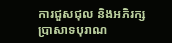ការជួសជុល និងអភិរក្សប្រាសាទបុរាណ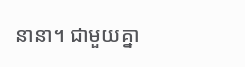នានា។ ជាមួយគ្នា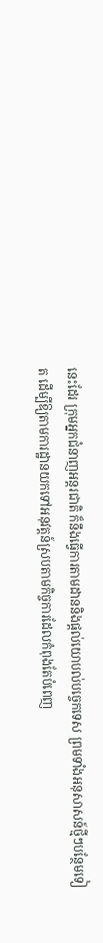នេះដែរ ក្រុមអ្នកជំនាញអន្តរជាតិ ក៏នឹងធ្វើការតាមដាននិងផ្ដល់យោបល់បច្ចេកទេស ព្រមទាំងអនុសាសន៍ថ្មីៗបន្ថែមទៀត ដើម្បីឱ្យតាមការដ្ឋានយកទៅអនុវត្តន៍ស្របតាមកិច្ចការដែលកំពុងតែបំពេញ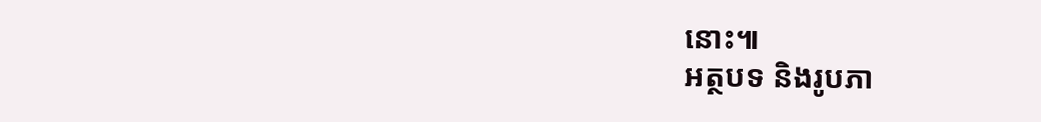នោះ៕
អត្ថបទ និងរូបភា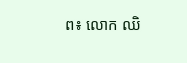ព៖ លោក ឈិ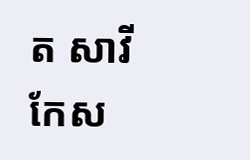ត សាវី
កែស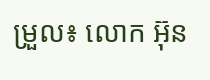ម្រួល៖ លោក អ៊ុន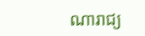ណារាជ្យ